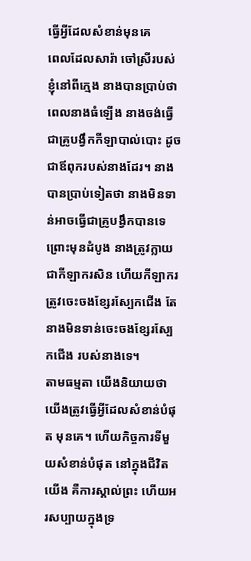ធ្វើអ្វីដែលសំខាន់មុនគេ
ពេលដែលសារ៉ា ចៅស្រីរបស់ខ្ញុំនៅពីក្មេង នាងបានប្រាប់ថា ពេលនាងធំឡើង នាងចង់ធ្វើជាគ្រូបង្វឹកកីឡាបាល់បោះ ដូចជាឪពុករបស់នាងដែរ។ នាងបានប្រាប់ទៀតថា នាងមិនទាន់អាចធ្វើជាគ្រូបង្វឹកបានទេ ព្រោះមុនដំបូង នាងត្រូវក្លាយជាកីឡាករសិន ហើយកីឡាករត្រូវចេះចងខ្សែរស្បែកជើង តែនាងមិនទាន់ចេះចងខ្សែរស្បែកជើង របស់នាងទេ។
តាមធម្មតា យើងនិយាយថា យើងត្រូវធ្វើអ្វីដែលសំខាន់បំផុត មុនគេ។ ហើយកិច្ចការទីមួយសំខាន់បំផុត នៅក្នុងជីវិតយើង គឺការស្គាល់ព្រះ ហើយអរសប្បាយក្នុងទ្រ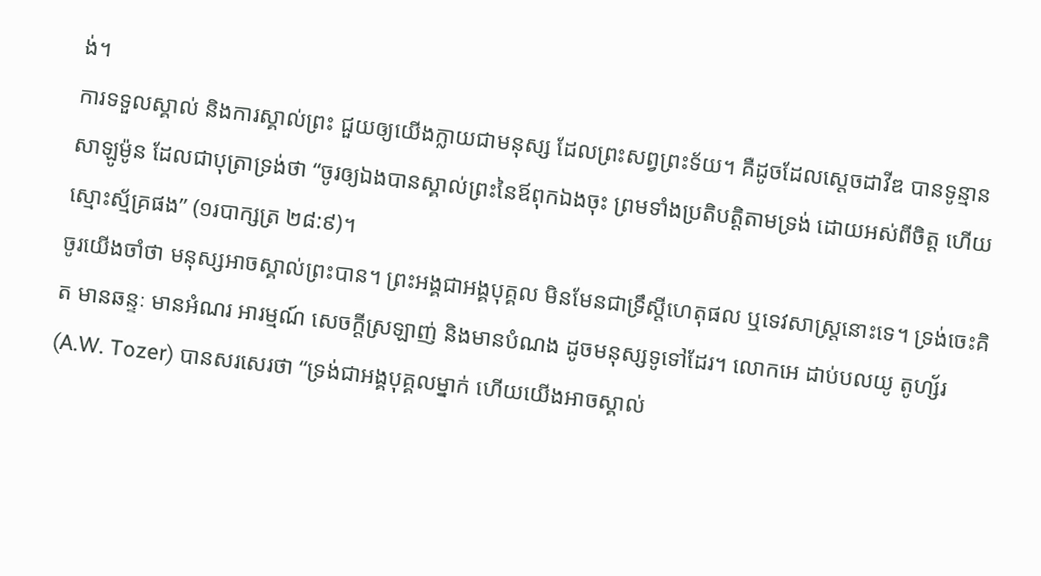ង់។
ការទទួលស្គាល់ និងការស្គាល់ព្រះ ជួយឲ្យយើងក្លាយជាមនុស្ស ដែលព្រះសព្វព្រះទ័យ។ គឺដូចដែលស្តេចដាវីឌ បានទូន្មានសាឡូម៉ូន ដែលជាបុត្រាទ្រង់ថា “ចូរឲ្យឯងបានស្គាល់ព្រះនៃឪពុកឯងចុះ ព្រមទាំងប្រតិបត្តិតាមទ្រង់ ដោយអស់ពីចិត្ត ហើយស្មោះស្ម័គ្រផង” (១របាក្សត្រ ២៨:៩)។
ចូរយើងចាំថា មនុស្សអាចស្គាល់ព្រះបាន។ ព្រះអង្គជាអង្គបុគ្គល មិនមែនជាទ្រឹស្តីហេតុផល ឬទេវសាស្ត្រនោះទេ។ ទ្រង់ចេះគិត មានឆន្ទៈ មានអំណរ អារម្មណ៍ សេចក្តីស្រឡាញ់ និងមានបំណង ដូចមនុស្សទូទៅដែរ។ លោកអេ ដាប់បលយូ តូហ្ស័រ(A.W. Tozer) បានសរសេរថា “ទ្រង់ជាអង្គបុគ្គលម្នាក់ ហើយយើងអាចស្គាល់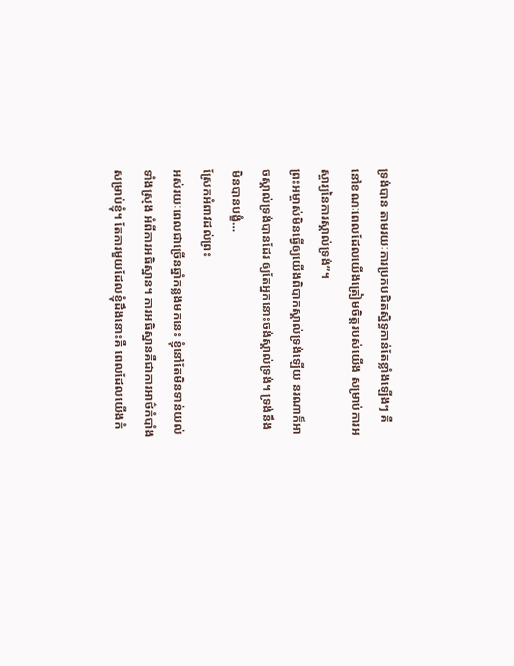ទ្រង់បាន តាមរយៈការប្រកបជិតស្និទ្ធកាន់តែខ្លាំងឡើងៗ គឺនៅខណៈពេលដែលយើងត្រៀមចិត្តរបស់យើង សម្រាប់ការអស្ចារ្យនៃការស្គាល់ទ្រង់”។
ព្រះអម្ចាស់មិនធ្វើឲ្យយើងពិបាកស្គាល់ទ្រង់ឡើយ នរណាក៏អាចស្គាល់ទ្រង់បានដែរ ឲ្យតែអ្នកនោះចង់ស្គាល់ទ្រង់។ ទ្រង់នឹងមិនបានបង្ខំ…
ស្រែកអំពាវដល់ព្រះ
អស់រយៈពេលជាច្រើនឆ្នាំកន្លងមកនេះ ខ្ញុំនៅតែមិនទាន់យល់ទាំងស្រុង អំពីការអធិស្ឋាន។ ការអធិស្ឋានគឺជាការអាថ៌កំបាំងសម្រាប់ខ្ញុំ។ តែការមួយដែលខ្ញុំដឹងនោះគឺ ពេលដែលយើងកំ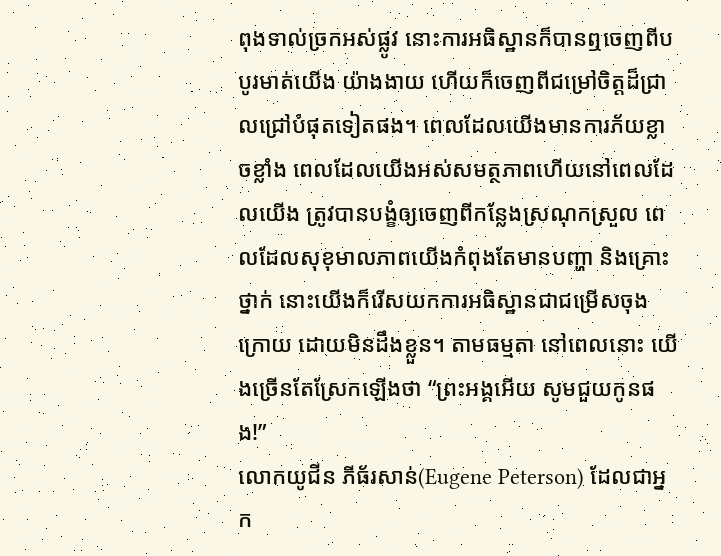ពុងទាល់ច្រកអស់ផ្លូវ នោះការអធិស្ឋានក៏បានឮចេញពីបបូរមាត់យើង យ៉ាងងាយ ហើយក៏ចេញពីជម្រៅចិត្តដ៏ជ្រាលជ្រៅបំផុតទៀតផង។ ពេលដែលយើងមានការភ័យខ្លាចខ្លាំង ពេលដែលយើងអស់សមត្ថភាពហើយនៅពេលដែលយើង ត្រូវបានបង្ខំឲ្យចេញពីកន្លែងស្រណុកស្រួល ពេលដែលសុខុមាលភាពយើងកំពុងតែមានបញ្ហា និងគ្រោះថ្នាក់ នោះយើងក៏រើសយកការអធិស្ឋានជាជម្រើសចុងក្រោយ ដោយមិនដឹងខ្លួន។ តាមធម្មតា នៅពេលនោះ យើងច្រើនតែស្រែកឡើងថា “ព្រះអង្គអើយ សូមជួយកូនផង!”
លោកយូជីន ភីធ័រសាន់(Eugene Peterson) ដែលជាអ្នក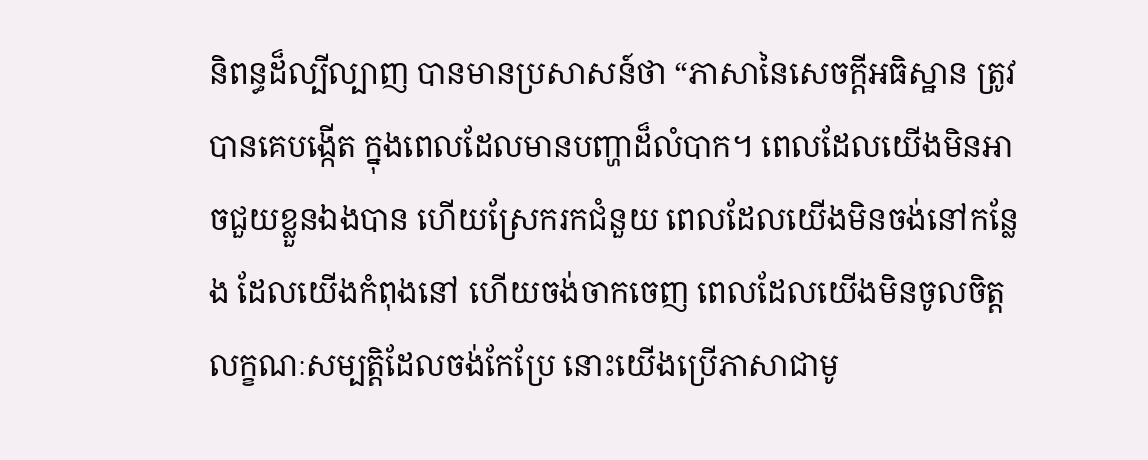និពន្ធដ៏ល្បីល្បាញ បានមានប្រសាសន៍ថា “ភាសានៃសេចក្តីអធិស្ឋាន ត្រូវបានគេបង្កើត ក្នុងពេលដែលមានបញ្ហាដ៏លំបាក។ ពេលដែលយើងមិនអាចជួយខ្លួនឯងបាន ហើយស្រែករកជំនួយ ពេលដែលយើងមិនចង់នៅកន្លែង ដែលយើងកំពុងនៅ ហើយចង់ចាកចេញ ពេលដែលយើងមិនចូលចិត្តលក្ខណៈសម្បត្តិដែលចង់កែប្រែ នោះយើងប្រើភាសាជាមូ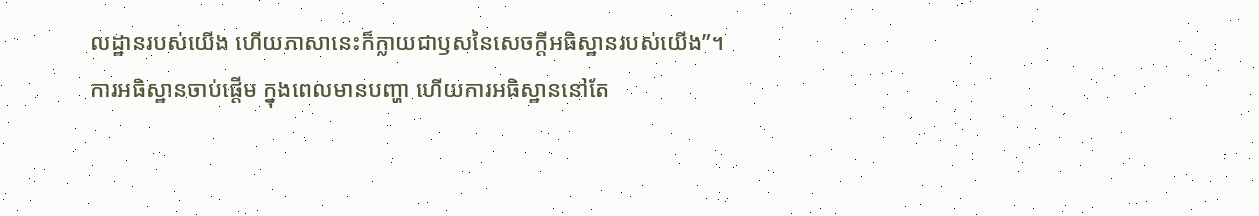លដ្ឋានរបស់យើង ហើយភាសានេះក៏ក្លាយជាឫសនៃសេចក្តីអធិស្ឋានរបស់យើង”។
ការអធិស្ឋានចាប់ផ្តើម ក្នុងពេលមានបញ្ហា ហើយការអធិស្ឋាននៅតែ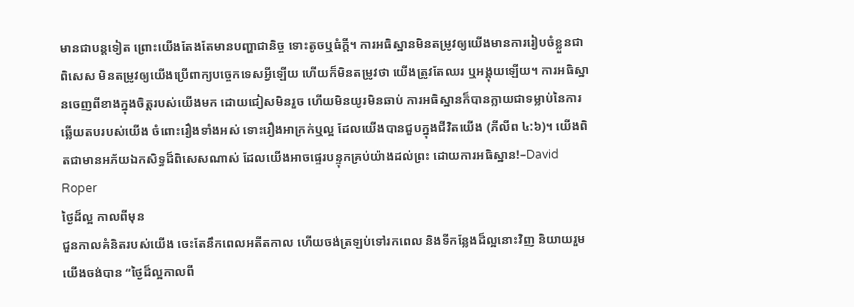មានជាបន្តទៀត ព្រោះយើងតែងតែមានបញ្ហាជានិច្ច ទោះតូចឬធំក្តី។ ការអធិស្ឋានមិនតម្រូវឲ្យយើងមានការរៀបចំខ្លួនជាពិសេស មិនតម្រូវឲ្យយើងប្រើពាក្យបច្ចេកទេសអ្វីឡើយ ហើយក៏មិនតម្រូវថា យើងត្រូវតែឈរ ឬអង្គុយឡើយ។ ការអធិស្ឋានចេញពីខាងក្នុងចិត្តរបស់យើងមក ដោយជៀសមិនរួច ហើយមិនយូរមិនឆាប់ ការអធិស្ឋានក៏បានក្លាយជាទម្លាប់នៃការឆ្លើយតបរបស់យើង ចំពោះរឿងទាំងអស់ ទោះរឿងអាក្រក់ឬល្អ ដែលយើងបានជួបក្នុងជីវិតយើង (ភីលីព ៤:៦)។ យើងពិតជាមានអភ័យឯកសិទ្ធដ៏ពិសេសណាស់ ដែលយើងអាចផ្ទេរបន្ទុកគ្រប់យ៉ាងដល់ព្រះ ដោយការអធិស្ឋាន!–David Roper
ថ្ងៃដ៏ល្អ កាលពីមុន
ជួនកាលគំនិតរបស់យើង ចេះតែនឹកពេលអតីតកាល ហើយចង់ត្រឡប់ទៅរកពេល និងទីកន្លែងដ៏ល្អនោះវិញ និយាយរួម យើងចង់បាន “ថ្ងៃដ៏ល្អកាលពី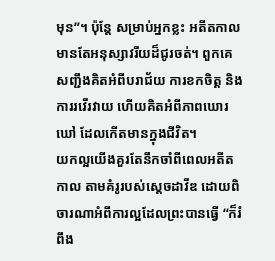មុន”។ ប៉ុន្តែ សម្រាប់អ្នកខ្លះ អតីតកាលមានតែអនុស្សាវរីយដ៏ជូរចត់។ ពួកគេសញ្ជឹងគិតអំពីបរាជ័យ ការខកចិត្ត និងការរវើរវាយ ហើយគិតអំពីភាពឃោរឃៅ ដែលកើតមានក្នុងជីវិត។
យកល្អយើងគួរតែនឹកចាំពីពេលអតីតកាល តាមគំរូរបស់ស្តេចដាវីឌ ដោយពិចារណាអំពីការល្អដែលព្រះបានធ្វើ “ក៏រំពឹង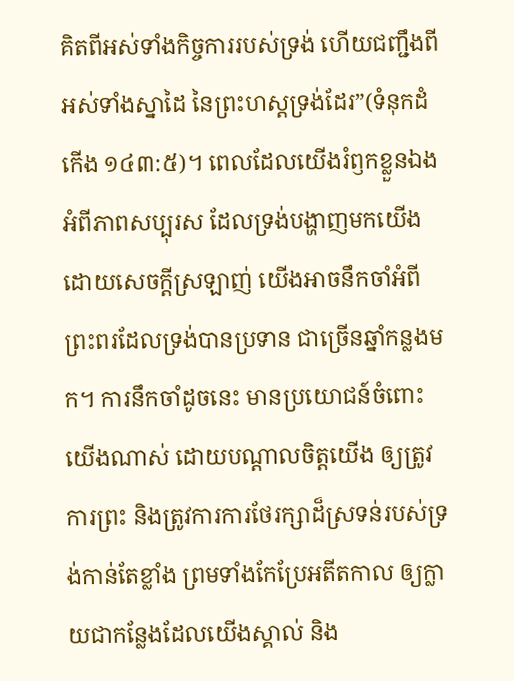គិតពីអស់ទាំងកិច្ចការរបស់ទ្រង់ ហើយជញ្ជឹងពីអស់ទាំងស្នាដៃ នៃព្រះហស្តទ្រង់ដែរ”(ទំនុកដំកើង ១៤៣:៥)។ ពេលដែលយើងរំឭកខ្លួនឯង អំពីភាពសប្បុរស ដែលទ្រង់បង្ហាញមកយើង ដោយសេចក្តីស្រឡាញ់ យើងអាចនឹកចាំអំពីព្រះពរដែលទ្រង់បានប្រទាន ជាច្រើនឆ្នាំកន្លងមក។ ការនឹកចាំដូចនេះ មានប្រយោជន៍ចំពោះយើងណាស់ ដោយបណ្តាលចិត្តយើង ឲ្យត្រូវការព្រះ និងត្រូវការការថែរក្សាដ៏ស្រទន់របស់ទ្រង់កាន់តែខ្លាំង ព្រមទាំងកែប្រែអតីតកាល ឲ្យក្លាយជាកន្លែងដែលយើងស្គាល់ និង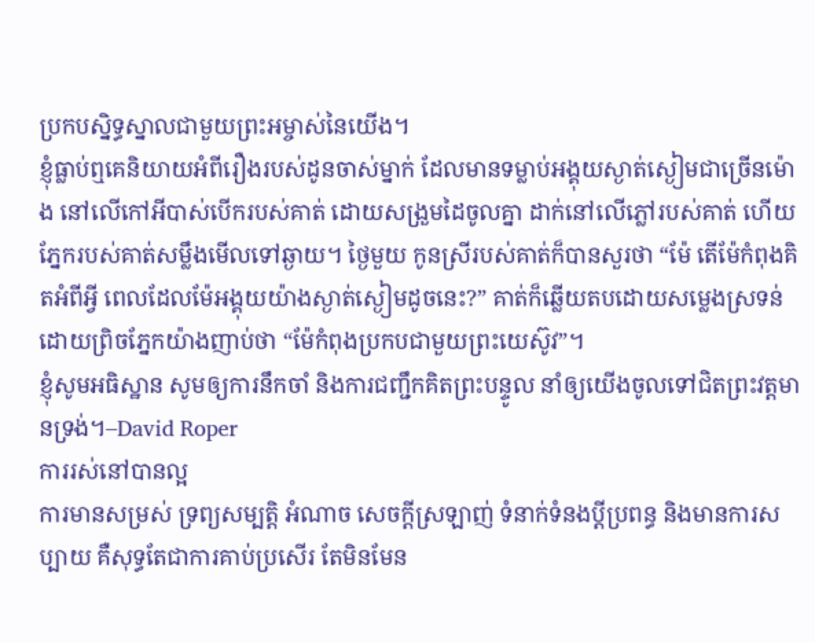ប្រកបស្និទ្ធស្នាលជាមួយព្រះអម្ចាស់នៃយើង។
ខ្ញុំធ្លាប់ឮគេនិយាយអំពីរឿងរបស់ដូនចាស់ម្នាក់ ដែលមានទម្លាប់អង្គុយស្ងាត់ស្ងៀមជាច្រើនម៉ោង នៅលើកៅអីបាស់បើករបស់គាត់ ដោយសង្រួមដៃចូលគ្នា ដាក់នៅលើភ្លៅរបស់គាត់ ហើយភ្នែករបស់គាត់សម្លឹងមើលទៅឆ្ងាយ។ ថ្ងៃមួយ កូនស្រីរបស់គាត់ក៏បានសួរថា “ម៉ែ តើម៉ែកំពុងគិតអំពីអ្វី ពេលដែលម៉ែអង្គុយយ៉ាងស្ងាត់ស្ងៀមដូចនេះ?” គាត់ក៏ឆ្លើយតបដោយសម្លេងស្រទន់ ដោយព្រិចភ្នែកយ៉ាងញាប់ថា “ម៉ែកំពុងប្រកបជាមួយព្រះយេស៊ូវ”។
ខ្ញុំសូមអធិស្ឋាន សូមឲ្យការនឹកចាំ និងការជញ្ជឹកគិតព្រះបន្ទូល នាំឲ្យយើងចូលទៅជិតព្រះវត្តមានទ្រង់។–David Roper
ការរស់នៅបានល្អ
ការមានសម្រស់ ទ្រព្យសម្បត្តិ អំណាច សេចក្តីស្រឡាញ់ ទំនាក់ទំនងប្តីប្រពន្ធ និងមានការសប្បាយ គឺសុទ្ធតែជាការគាប់ប្រសើរ តែមិនមែន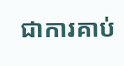ជាការគាប់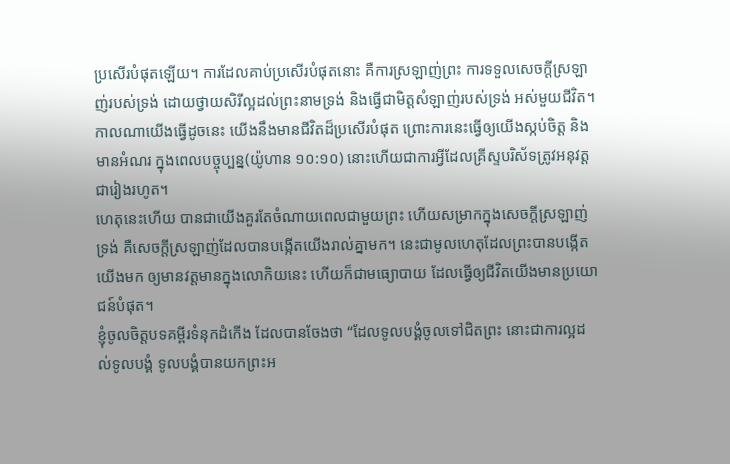ប្រសើរបំផុតឡើយ។ ការដែលគាប់ប្រសើរបំផុតនោះ គឺការស្រឡាញ់ព្រះ ការទទួលសេចក្តីស្រឡាញ់របស់ទ្រង់ ដោយថ្វាយសិរីល្អដល់ព្រះនាមទ្រង់ និងធ្វើជាមិត្តសំឡាញ់របស់ទ្រង់ អស់មួយជីវិត។ កាលណាយើងធ្វើដូចនេះ យើងនឹងមានជីវិតដ៏ប្រសើរបំផុត ព្រោះការនេះធ្វើឲ្យយើងស្កប់ចិត្ត និងមានអំណរ ក្នុងពេលបច្ចុប្បន្ន(យ៉ូហាន ១០:១០) នោះហើយជាការអ្វីដែលគ្រីស្ទបរិស័ទត្រូវអនុវត្តជារៀងរហូត។
ហេតុនេះហើយ បានជាយើងគួរតែចំណាយពេលជាមួយព្រះ ហើយសម្រាកក្នុងសេចក្តីស្រឡាញ់ទ្រង់ គឺសេចក្តីស្រឡាញ់ដែលបានបង្កើតយើងរាល់គ្នាមក។ នេះជាមូលហេតុដែលព្រះបានបង្កើតយើងមក ឲ្យមានវត្តមានក្នុងលោកិយនេះ ហើយក៏ជាមធ្យោបាយ ដែលធ្វើឲ្យជីវិតយើងមានប្រយោជន៍បំផុត។
ខ្ញុំចូលចិត្តបទគម្ពីរទំនុកដំកើង ដែលបានចែងថា “ដែលទូលបង្គំចូលទៅជិតព្រះ នោះជាការល្អដល់ទូលបង្គំ ទូលបង្គំបានយកព្រះអ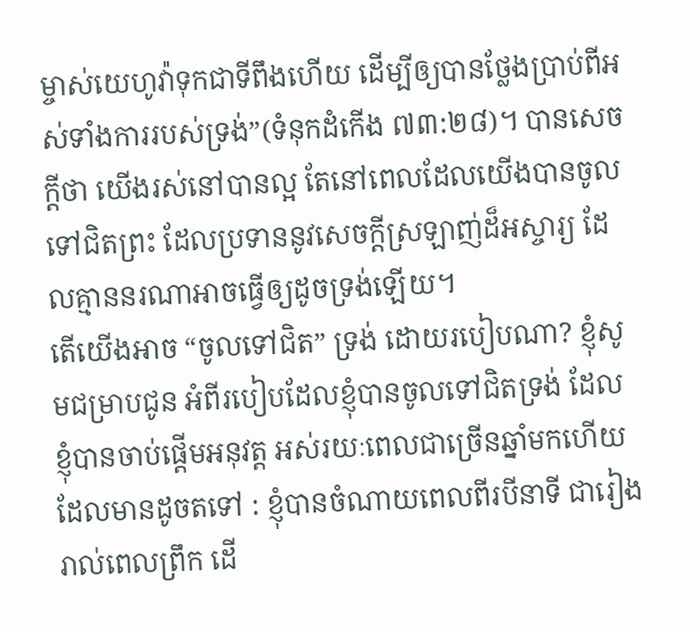ម្ចាស់យេហូវ៉ាទុកជាទីពឹងហើយ ដើម្បីឲ្យបានថ្លែងប្រាប់ពីអស់ទាំងការរបស់ទ្រង់”(ទំនុកដំកើង ៧៣:២៨)។ បានសេចក្តីថា យើងរស់នៅបានល្អ តែនៅពេលដែលយើងបានចូលទៅជិតព្រះ ដែលប្រទាននូវសេចក្តីស្រឡាញ់ដ៏អស្ចារ្យ ដែលគ្មាននរណាអាចធ្វើឲ្យដូចទ្រង់ឡើយ។
តើយើងអាច “ចូលទៅជិត” ទ្រង់ ដោយរបៀបណា? ខ្ញុំសូមជម្រាបជូន អំពីរបៀបដែលខ្ញុំបានចូលទៅជិតទ្រង់ ដែលខ្ញុំបានចាប់ផ្តើមអនុវត្ត អស់រយៈពេលជាច្រើនឆ្នាំមកហើយ ដែលមានដូចតទៅ : ខ្ញុំបានចំណាយពេលពីរបីនាទី ជារៀងរាល់ពេលព្រឹក ដើ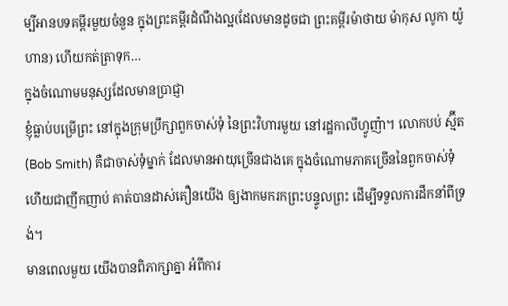ម្បីអានបទគម្ពីរមួយចំនួន ក្នុងព្រះគម្ពីរដំណឹងល្អ(ដែលមានដូចជា ព្រះគម្ពីរម៉ាថាយ ម៉ាកុស លូកា យ៉ូហាន) ហើយកត់ត្រាទុក…
ក្នុងចំណោមមនុស្សដែលមានប្រាជ្ញា
ខ្ញុំធ្លាប់បម្រើព្រះ នៅក្នុងក្រុមប្រឹក្សាពួកចាស់ទុំ នៃព្រះវិហារមួយ នៅរដ្ឋកាលីហ្វូញ៉ា។ លោកបប់ ស្ម៊ីត(Bob Smith) គឺជាចាស់ទុំម្នាក់ ដែលមានអាយុច្រើនជាងគេ ក្នុងចំណោមភាគច្រើននៃពួកចាស់ទុំ ហើយជាញឹកញាប់ គាត់បានដាស់តឿនយើង ឲ្យងាកមករកព្រះបន្ទូលព្រះ ដើម្បីទទួលការដឹកនាំពីទ្រង់។
មានពេលមួយ យើងបានពិភាក្សាគ្នា អំពីការ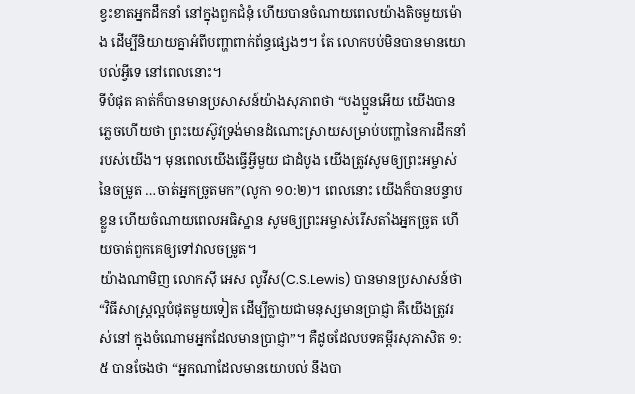ខ្វះខាតអ្នកដឹកនាំ នៅក្នុងពួកជំនុំ ហើយបានចំណាយពេលយ៉ាងតិចមួយម៉ោង ដើម្បីនិយាយគ្នាអំពីបញ្ហាពាក់ព័ន្ធផ្សេងៗ។ តែ លោកបប់មិនបានមានយោបល់អ្វីទេ នៅពេលនោះ។
ទីបំផុត គាត់ក៏បានមានប្រសាសន៍យ៉ាងសុភាពថា “បងប្អួនអើយ យើងបានភ្លេចហើយថា ព្រះយេស៊ូវទ្រង់មានដំណោះស្រាយសម្រាប់បញ្ហានៃការដឹកនាំរបស់យើង។ មុនពេលយើងធ្វើអ្វីមួយ ជាដំបូង យើងត្រូវសូមឲ្យព្រះអម្ចាស់នៃចម្រូត …ចាត់អ្នកច្រូតមក”(លូកា ១០:២)។ ពេលនោះ យើងក៏បានបន្ទាបខ្លួន ហើយចំណាយពេលអធិស្ឋាន សូមឲ្យព្រះអម្ចាស់រើសតាំងអ្នកច្រូត ហើយចាត់ពួកគេឲ្យទៅវាលចម្រូត។
យ៉ាងណាមិញ លោកស៊ី អេស លូវីស(C.S.Lewis) បានមានប្រសាសន៍ថា “វិធីសាស្រ្តល្អបំផុតមួយទៀត ដើម្បីក្លាយជាមនុស្សមានប្រាជ្ញា គឺយើងត្រូវរស់នៅ ក្នុងចំណោមអ្នកដែលមានប្រាជ្ញា”។ គឺដូចដែលបទគម្ពីរសុភាសិត ១:៥ បានចែងថា “អ្នកណាដែលមានយោបល់ នឹងបា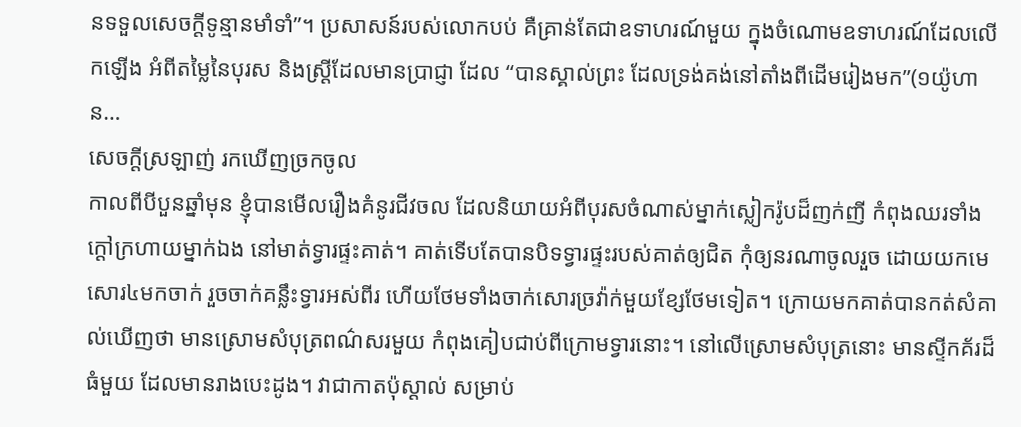នទទួលសេចក្តីទូន្មានមាំទាំ”។ ប្រសាសន៍របស់លោកបប់ គឺគ្រាន់តែជាឧទាហរណ៍មួយ ក្នុងចំណោមឧទាហរណ៍ដែលលើកឡើង អំពីតម្លៃនៃបុរស និងស្ត្រីដែលមានប្រាជ្ញា ដែល “បានស្គាល់ព្រះ ដែលទ្រង់គង់នៅតាំងពីដើមរៀងមក”(១យ៉ូហាន…
សេចក្តីស្រឡាញ់ រកឃើញច្រកចូល
កាលពីបីបួនឆ្នាំមុន ខ្ញុំបានមើលរឿងគំនូរជីវចល ដែលនិយាយអំពីបុរសចំណាស់ម្នាក់ស្លៀករ៉ូបដ៏ញក់ញី កំពុងឈរទាំងក្តៅក្រហាយម្នាក់ឯង នៅមាត់ទ្វារផ្ទះគាត់។ គាត់ទើបតែបានបិទទ្វារផ្ទះរបស់គាត់ឲ្យជិត កុំឲ្យនរណាចូលរួច ដោយយកមេសោរ៤មកចាក់ រួចចាក់គន្លឹះទ្វារអស់ពីរ ហើយថែមទាំងចាក់សោរច្រវ៉ាក់មួយខ្សែថែមទៀត។ ក្រោយមកគាត់បានកត់សំគាល់ឃើញថា មានស្រោមសំបុត្រពណ៌សរមួយ កំពុងគៀបជាប់ពីក្រោមទ្វារនោះ។ នៅលើស្រោមសំបុត្រនោះ មានស្ទីកគ័រដ៏ធំមួយ ដែលមានរាងបេះដូង។ វាជាកាតប៉ុស្តាល់ សម្រាប់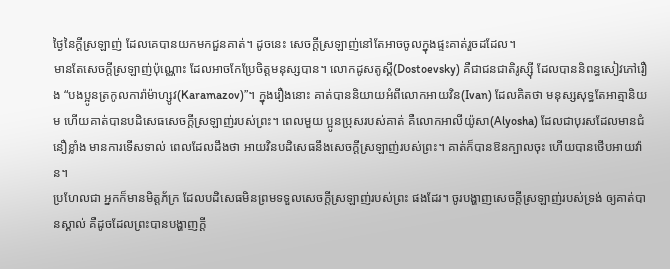ថ្ងៃនៃក្តីស្រឡាញ់ ដែលគេបានយកមកជួនគាត់។ ដូចនេះ សេចក្តីស្រឡាញ់នៅតែអាចចូលក្នុងផ្ទះគាត់រួចដដែល។
មានតែសេចក្តីស្រឡាញ់ប៉ុណ្ណោះ ដែលអាចកែប្រែចិត្តមនុស្សបាន។ លោកដូសតូស្គី(Dostoevsky) គឺជាជនជាតិរូស្ស៊ី ដែលបាននិពន្ធសៀវភៅរឿង “បងប្អូនត្រកូលការ៉ាម៉ាហ្សូវ(Karamazov)”។ ក្នុងរឿងនោះ គាត់បាននិយាយអំពីលោកអាយវិន(Ivan) ដែលគិតថា មនុស្សសុទ្ធតែអាត្មានិយម ហើយគាត់បានបដិសេធសេចក្តីស្រឡាញ់របស់ព្រះ។ ពេលមួយ ប្អូនប្រុសរបស់គាត់ គឺលោកអាលីយ៉ូសា(Alyosha) ដែលជាបុរសដែលមានជំនឿខ្លាំង មានការទើសទាល់ ពេលដែលដឹងថា អាយវិនបដិសេធនឹងសេចក្តីស្រឡាញ់របស់ព្រះ។ គាត់ក៏បានឱនក្បាលចុះ ហើយបានថើបអាយវ៉ាន។
ប្រហែលជា អ្នកក៏មានមិត្តភ័ក្រ ដែលបដិសេធមិនព្រមទទួលសេចក្តីស្រឡាញ់របស់ព្រះ ផងដែរ។ ចូរបង្ហាញសេចក្តីស្រឡាញ់របស់ទ្រង់ ឲ្យគាត់បានស្គាល់ គឺដូចដែលព្រះបានបង្ហាញក្តី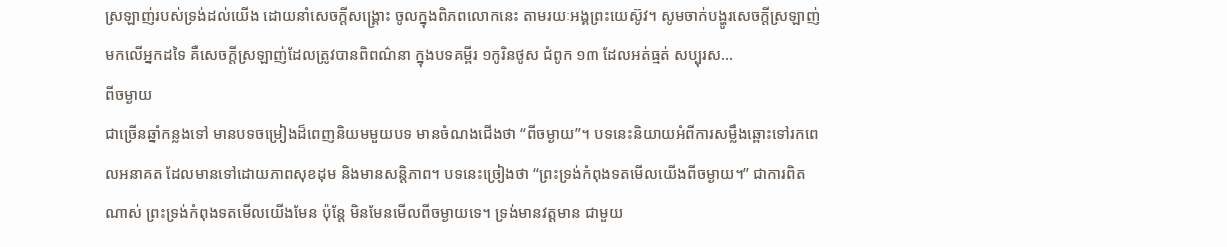ស្រឡាញ់របស់ទ្រង់ដល់យើង ដោយនាំសេចក្តីសង្រ្គោះ ចូលក្នុងពិភពលោកនេះ តាមរយៈអង្គព្រះយេស៊ូវ។ សូមចាក់បង្ហូរសេចក្តីស្រឡាញ់ មកលើអ្នកដទៃ គឺសេចក្តីស្រឡាញ់ដែលត្រូវបានពិពណ៌នា ក្នុងបទគម្ពីរ ១កូរិនថូស ជំពូក ១៣ ដែលអត់ធ្មត់ សប្បុរស…
ពីចម្ងាយ
ជាច្រើនឆ្នាំកន្លងទៅ មានបទចម្រៀងដ៏ពេញនិយមមួយបទ មានចំណងជើងថា “ពីចម្ងាយ”។ បទនេះនិយាយអំពីការសម្លឹងឆ្ពោះទៅរកពេលអនាគត ដែលមានទៅដោយភាពសុខដុម និងមានសន្តិភាព។ បទនេះច្រៀងថា “ព្រះទ្រង់កំពុងទតមើលយើងពីចម្ងាយ។” ជាការពិតណាស់ ព្រះទ្រង់កំពុងទតមើលយើងមែន ប៉ុន្តែ មិនមែនមើលពីចម្ងាយទេ។ ទ្រង់មានវត្តមាន ជាមួយ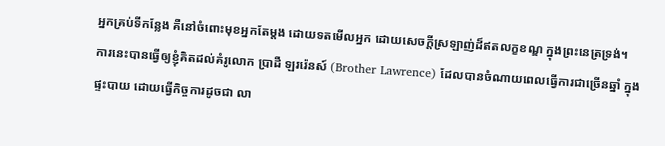អ្នកគ្រប់ទីកន្លែង គឺនៅចំពោះមុខអ្នកតែម្តង ដោយទតមើលអ្នក ដោយសេចក្តីស្រឡាញ់ដ៏ឥតលក្ខខណ្ឌ ក្នុងព្រះនេត្រទ្រង់។
ការនេះបានធ្វើឲ្យខ្ញុំគិតដល់គំរូលោក ប្រាដឺ ឡររ៉េនស៍ (Brother Lawrence) ដែលបានចំណាយពេលធ្វើការជាច្រើនឆ្នាំ ក្នុងផ្ទះបាយ ដោយធ្វើកិច្ចការដូចជា លា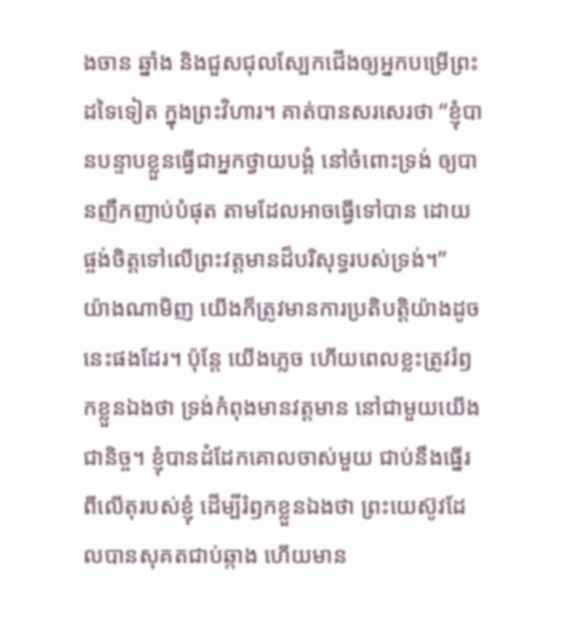ងចាន ឆ្នាំង និងជួសជុលស្បែកជើងឲ្យអ្នកបម្រើព្រះដទៃទៀត ក្នុងព្រះវិហារ។ គាត់បានសរសេរថា “ខ្ញុំបានបន្ទាបខ្លួនធ្វើជាអ្នកថ្វាយបង្គំ នៅចំពោះទ្រង់ ឲ្យបានញឹកញាប់បំផុត តាមដែលអាចធ្វើទៅបាន ដោយផ្ចង់ចិត្តទៅលើព្រះវត្តមានដ៏បរិសុទ្ធរបស់ទ្រង់។”
យ៉ាងណាមិញ យើងក៏ត្រូវមានការប្រតិបត្តិយ៉ាងដូចនេះផងដែរ។ ប៉ុន្តែ យើងភ្លេច ហើយពេលខ្លះត្រូវរំឭកខ្លួនឯងថា ទ្រង់កំពុងមានវត្តមាន នៅជាមួយយើងជានិច្ច។ ខ្ញុំបានដំដែកគោលចាស់មួយ ជាប់នឹងធ្នើរពីលើតុរបស់ខ្ញុំ ដើម្បីរំឭកខ្លួនឯងថា ព្រះយេស៊ូវដែលបានសុគតជាប់ឆ្កាង ហើយមាន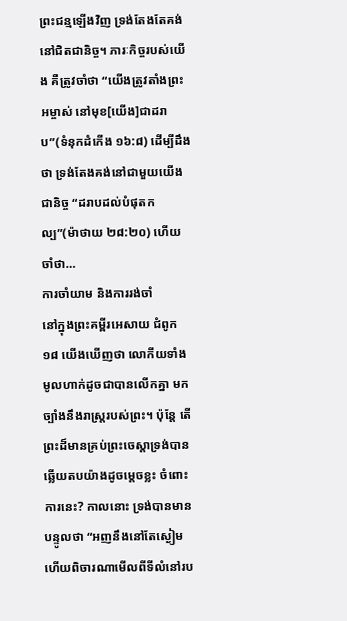ព្រះជន្មឡើងវិញ ទ្រង់តែងតែគង់នៅជិតជានិច្ច។ ភារៈកិច្ចរបស់យើង គឺត្រូវចាំថា “យើងត្រូវតាំងព្រះអម្ចាស់ នៅមុខ[យើង]ជាដរាប”(ទំនុកដំកើង ១៦:៨) ដើម្បីដឹងថា ទ្រង់តែងគង់នៅជាមួយយើងជានិច្ច “ដរាបដល់បំផុតកល្ប”(ម៉ាថាយ ២៨:២០) ហើយចាំថា…
ការចាំយាម និងការរង់ចាំ
នៅក្នុងព្រះគម្ពីរអេសាយ ជំពូក ១៨ យើងឃើញថា លោកីយទាំងមូលហាក់ដូចជាបានលើកគ្នា មកច្បាំងនឹងរាស្រ្តរបស់ព្រះ។ ប៉ុន្តែ តើព្រះដ៏មានគ្រប់ព្រះចេស្តាទ្រង់បានឆ្លើយតបយ៉ាងដូចម្តេចខ្លះ ចំពោះការនេះ? កាលនោះ ទ្រង់បានមានបន្ទូលថា “អញនឹងនៅតែស្ងៀម ហើយពិចារណាមើលពីទីលំនៅរប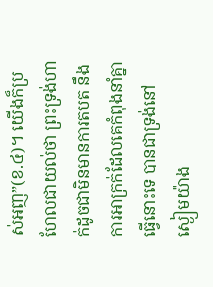ស់អញ”(ខ.៤)។ យើងក៏ប្រហែលជាយល់ថា ព្រះទ្រង់ហាក់ដូចជាមិនមានការតបត នឹងការអាក្រក់ដែលគេកំពុងនាំគ្នាធ្វើនោះទេ បានជាទ្រង់នៅស្ងៀមយ៉ាង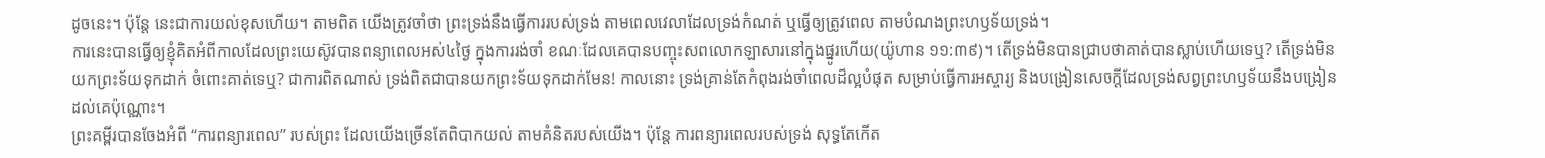ដូចនេះ។ ប៉ុន្តែ នេះជាការយល់ខុសហើយ។ តាមពិត យើងត្រូវចាំថា ព្រះទ្រង់នឹងធ្វើការរបស់ទ្រង់ តាមពេលវេលាដែលទ្រង់កំណត់ ឬធ្វើឲ្យត្រូវពេល តាមបំណងព្រះហឫទ័យទ្រង់។
ការនេះបានធ្វើឲ្យខ្ញុំគិតអំពីកាលដែលព្រះយេស៊ូវបានពន្យាពេលអស់៤ថ្ងៃ ក្នុងការរង់ចាំ ខណៈដែលគេបានបញ្ចុះសពលោកឡាសារនៅក្នុងផ្នូរហើយ(យ៉ូហាន ១១:៣៩)។ តើទ្រង់មិនបានជ្រាបថាគាត់បានស្លាប់ហើយទេឬ? តើទ្រង់មិនយកព្រះទ័យទុកដាក់ ចំពោះគាត់ទេឬ? ជាការពិតណាស់ ទ្រង់ពិតជាបានយកព្រះទ័យទុកដាក់មែន! កាលនោះ ទ្រង់គ្រាន់តែកំពុងរង់ចាំពេលដ៏ល្អបំផុត សម្រាប់ធ្វើការអស្ចារ្យ និងបង្រៀនសេចក្តីដែលទ្រង់សព្វព្រះហឫទ័យនឹងបង្រៀនដល់គេប៉ុណ្ណោះ។
ព្រះគម្ពីរបានចែងអំពី “ការពន្យារពេល” របស់ព្រះ ដែលយើងច្រើនតែពិបាកយល់ តាមគំនិតរបស់យើង។ ប៉ុន្តែ ការពន្យារពេលរបស់ទ្រង់ សុទ្ធតែកើត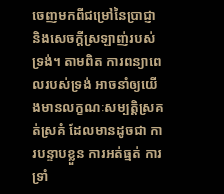ចេញមកពីជម្រៅនៃប្រាជ្ញា និងសេចក្តីស្រឡាញ់របស់ទ្រង់។ តាមពិត ការពន្យាពេលរបស់ទ្រង់ អាចនាំឲ្យយើងមានលក្ខណៈសម្បត្តិស្រគត់ស្រគំ ដែលមានដូចជា ការបន្ទាបខ្លួន ការអត់ធ្មត់ ការទ្រាំ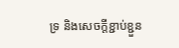ទ្រ និងសេចក្តីខ្ជាប់ខ្ជួន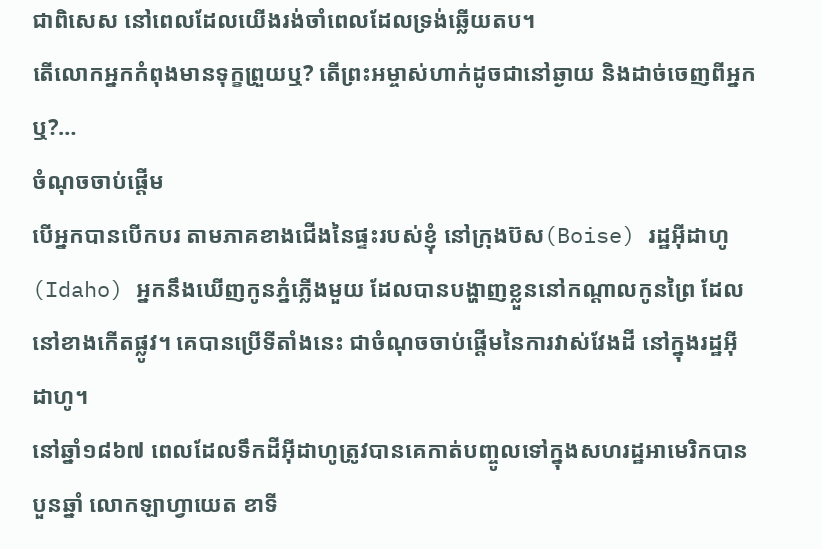ជាពិសេស នៅពេលដែលយើងរង់ចាំពេលដែលទ្រង់ឆ្លើយតប។
តើលោកអ្នកកំពុងមានទុក្ខព្រួយឬ? តើព្រះអម្ចាស់ហាក់ដូចជានៅឆ្ងាយ និងដាច់ចេញពីអ្នកឬ?…
ចំណុចចាប់ផ្តើម
បើអ្នកបានបើកបរ តាមភាគខាងជើងនៃផ្ទះរបស់ខ្ញុំ នៅក្រុងប៊ស(Boise) រដ្ឋអ៊ីដាហូ(Idaho) អ្នកនឹងឃើញកូនភ្នំភ្លើងមួយ ដែលបានបង្ហាញខ្លួននៅកណ្តាលកូនព្រៃ ដែលនៅខាងកើតផ្លូវ។ គេបានប្រើទីតាំងនេះ ជាចំណុចចាប់ផ្តើមនៃការវាស់វែងដី នៅក្នុងរដ្ឋអ៊ីដាហូ។
នៅឆ្នាំ១៨៦៧ ពេលដែលទឹកដីអ៊ីដាហូត្រូវបានគេកាត់បញ្ចូលទៅក្នុងសហរដ្ឋអាមេរិកបានបួនឆ្នាំ លោកឡាហ្វាយេត ខាទី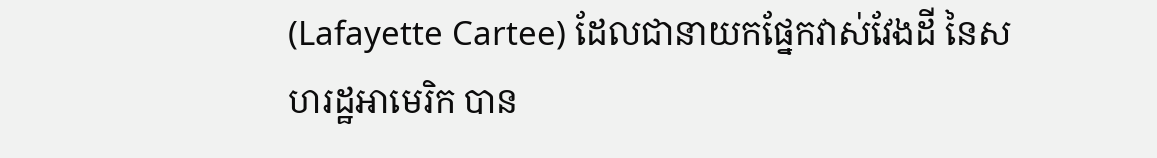(Lafayette Cartee) ដែលជានាយកផ្នែកវាស់វែងដី នៃសហរដ្ឋអាមេរិក បាន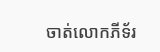ចាត់លោកភីទ័រ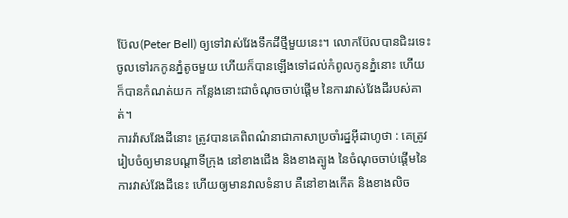ប៊ែល(Peter Bell) ឲ្យទៅវាស់វែងទឹកដីថ្មីមួយនេះ។ លោកប៊ែលបានជិះរទេះ ចូលទៅរកកូនភ្នំតូចមួយ ហើយក៏បានឡើងទៅដល់កំពូលកូនភ្នំនោះ ហើយក៏បានកំណត់យក កន្លែងនោះជាចំណុចចាប់ផ្តើម នៃការវាស់វែងដីរបស់គាត់។
ការវ៉ាសវែងដីនោះ ត្រូវបានគេពិពណ៌នាជាភាសាប្រចាំរដ្នអ៊ីដាហូថា : គេត្រូវរៀបចំឲ្យមានបណ្តាទីក្រុង នៅខាងជើង និងខាងត្បូង នៃចំណុចចាប់ផ្តើមនៃការវាស់វែងដីនេះ ហើយឲ្យមានវាលទំនាប គឺនៅខាងកើត និងខាងលិច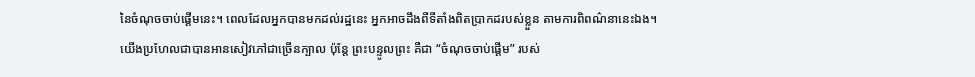នៃចំណុចចាប់ផ្តើមនេះ។ ពេលដែលអ្នកបានមកដល់រដ្ឋនេះ អ្នកអាចដឹងពីទីតាំងពិតប្រាកដរបស់ខ្លួន តាមការពិពណ៌នានេះឯង។
យើងប្រហែលជាបានអានសៀវភៅជាច្រើនក្បាល ប៉ុន្តែ ព្រះបន្ទូលព្រះ គឺជា “ចំណុចចាប់ផ្តើម” របស់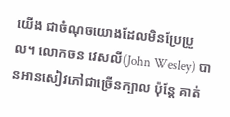យើង ជាចំណុចយោងដែលមិនប្រែប្រួល។ លោកចន វេសលី(John Wesley) បានអានសៀវភៅជាច្រើនក្បាល ប៉ុន្តែ គាត់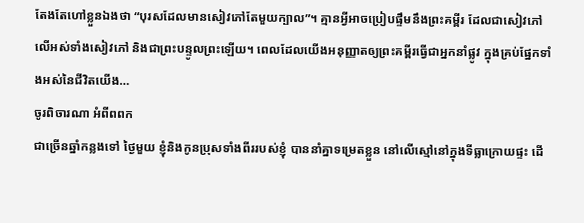តែងតែហៅខ្លួនឯងថា “បុរសដែលមានសៀវភៅតែមួយក្បាល”។ គ្មានអ្វីអាចប្រៀបផ្ទឹមនឹងព្រះគម្ពីរ ដែលជាសៀវភៅ លើអស់ទាំងសៀវភៅ និងជាព្រះបន្ទូលព្រះឡើយ។ ពេលដែលយើងអនុញ្ញាតឲ្យព្រះគម្ពីរធ្វើជាអ្នកនាំផ្លូវ ក្នុងគ្រប់ផ្នែកទាំងអស់នៃជីវិតយើង…
ចូរពិចារណា អំពីពពក
ជាច្រើនឆ្នាំកន្លងទៅ ថ្ងៃមួយ ខ្ញុំនិងកូនប្រុសទាំងពីររបស់ខ្ញុំ បាននាំគ្នាទម្រេតខ្លួន នៅលើស្មៅនៅក្នុងទីធ្លាក្រោយផ្ទះ ដើ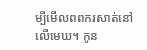ម្បីមើលពពករសាត់នៅលើមេឃ។ កូន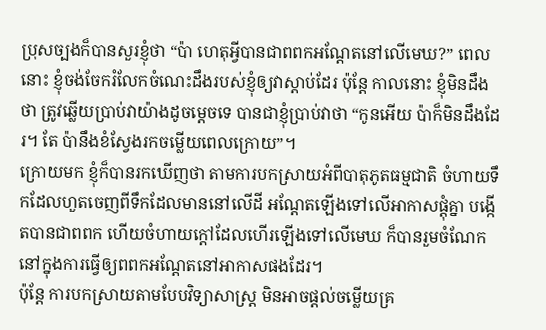ប្រុសច្បងក៏បានសួរខ្ញុំថា “ប៉ា ហេតុអ្វីបានជាពពកអណ្តែតនៅលើមេឃ?” ពេលនោះ ខ្ញុំចង់ចែករំលែកចំណេះដឹងរបស់ខ្ញុំឲ្យវាស្តាប់ដែរ ប៉ុន្តែ កាលនោះ ខ្ញុំមិនដឹងថា ត្រូវឆ្លើយប្រាប់វាយ៉ាងដូចម្តេចទេ បានជាខ្ញុំប្រាប់វាថា “កូនអើយ ប៉ាក៏មិនដឹងដែរ។ តែ ប៉ានឹងខំស្វែងរកចម្លើយពេលក្រោយ”។
ក្រោយមក ខ្ញុំក៏បានរកឃើញថា តាមការបកស្រាយអំពីបាតុភូតធម្មជាតិ ចំហាយទឹកដែលហួតចេញពីទឹកដែលមាននៅលើដី អណ្តែតឡើងទៅលើអាកាសផ្តុំគ្នា បង្កើតបានជាពពក ហើយចំហាយក្តៅដែលហើរឡើងទៅលើមេឃ ក៏បានរួមចំណែក នៅក្នុងការធ្វើឲ្យពពកអណ្តែតនៅអាកាសផងដែរ។
ប៉ុន្តែ ការបកស្រាយតាមបែបវិទ្យាសាស្រ្ត មិនអាចផ្តល់ចម្លើយគ្រ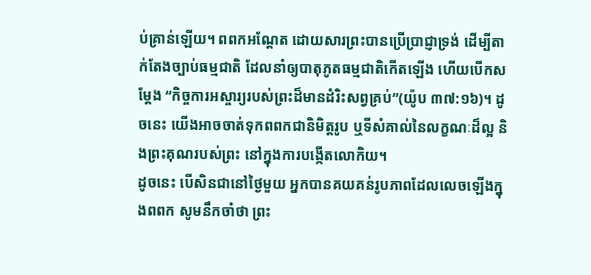ប់គ្រាន់ឡើយ។ ពពកអណ្តែត ដោយសារព្រះបានប្រើប្រាជ្ញាទ្រង់ ដើម្បីតាក់តែងច្បាប់ធម្មជាតិ ដែលនាំឲ្យបាតុភូតធម្មជាតិកើតឡើង ហើយបើកសម្តែង “កិច្ចការអស្ចារ្យរបស់ព្រះដ៏មានដំរិះសព្វគ្រប់”(យ៉ូប ៣៧:១៦)។ ដូចនេះ យើងអាចចាត់ទុកពពកជានិមិត្តរូប ឬទីសំគាល់នៃលក្ខណៈដ៏ល្អ និងព្រះគុណរបស់ព្រះ នៅក្នុងការបង្កើតលោកិយ។
ដូចនេះ បើសិនជានៅថ្ងៃមួយ អ្នកបានគយគន់រូបភាពដែលលេចឡើងក្នុងពពក សូមនឹកចាំថា ព្រះ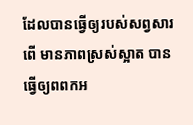ដែលបានធ្វើឲ្យរបស់សព្វសារពើ មានភាពស្រស់ស្អាត បានធ្វើឲ្យពពកអ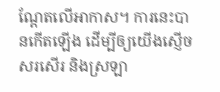ណ្តែតលើអាកាស។ ការនេះបានកើតឡើង ដើម្បីឲ្យយើងស្ញើចសរសើរ និងស្រឡា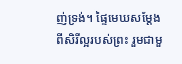ញ់ទ្រង់។ ផ្ទៃមេឃសម្តែងពីសិរីល្អរបស់ព្រះ រួមជាមួ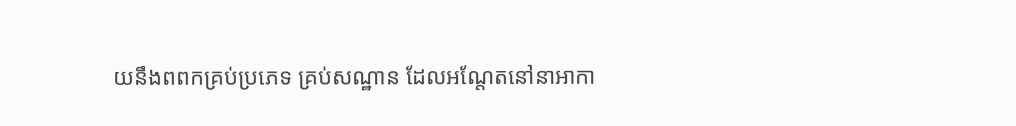យនឹងពពកគ្រប់ប្រភេទ គ្រប់សណ្ឋាន ដែលអណ្តែតនៅនាអាកា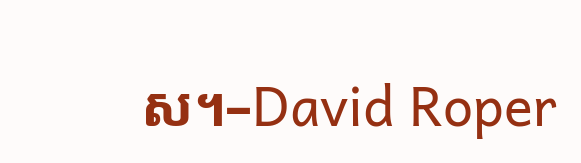ស។–David Roper